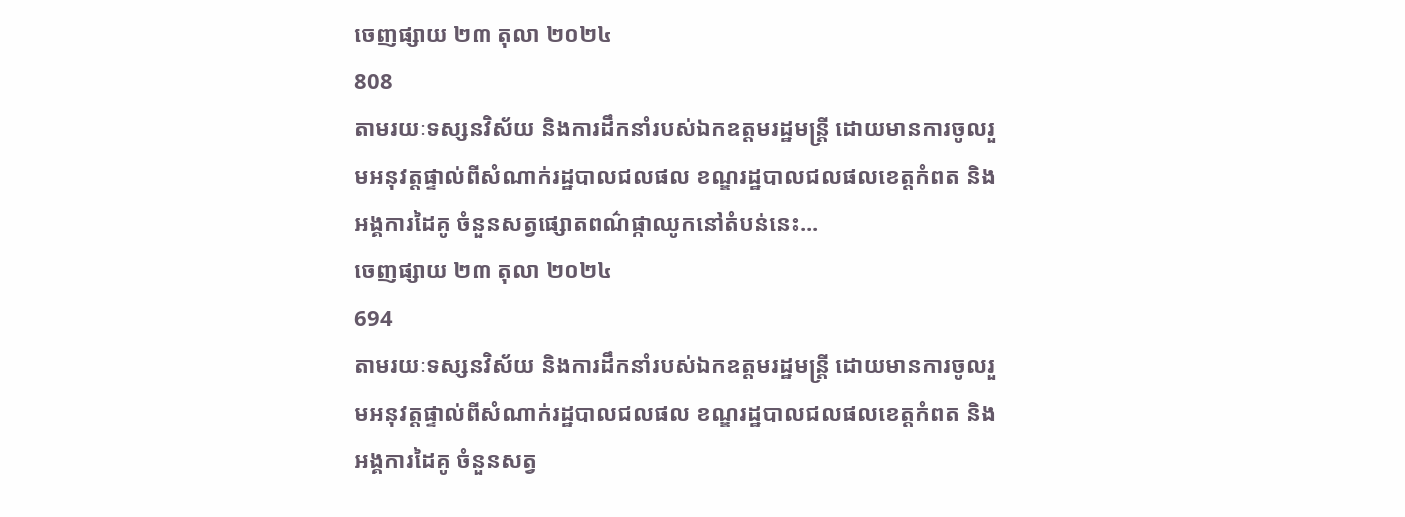ចេញផ្សាយ ២៣ តុលា ២០២៤
808
តាមរយៈទស្សនវិស័យ និងការដឹកនាំរបស់ឯកឧត្តមរដ្ឋមន្ដ្រី ដោយមានការចូលរួមអនុវត្តផ្ទាល់ពីសំណាក់រដ្ឋបាលជលផល ខណ្ឌរដ្ឋបាលជលផលខេត្តកំពត និងអង្គការដៃគូ ចំនួនសត្វផ្សោតពណ៌ផ្កាឈូកនៅតំបន់នេះ...
ចេញផ្សាយ ២៣ តុលា ២០២៤
694
តាមរយៈទស្សនវិស័យ និងការដឹកនាំរបស់ឯកឧត្តមរដ្ឋមន្ដ្រី ដោយមានការចូលរួមអនុវត្តផ្ទាល់ពីសំណាក់រដ្ឋបាលជលផល ខណ្ឌរដ្ឋបាលជលផលខេត្តកំពត និងអង្គការដៃគូ ចំនួនសត្វ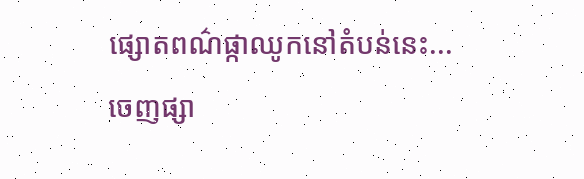ផ្សោតពណ៌ផ្កាឈូកនៅតំបន់នេះ...
ចេញផ្សា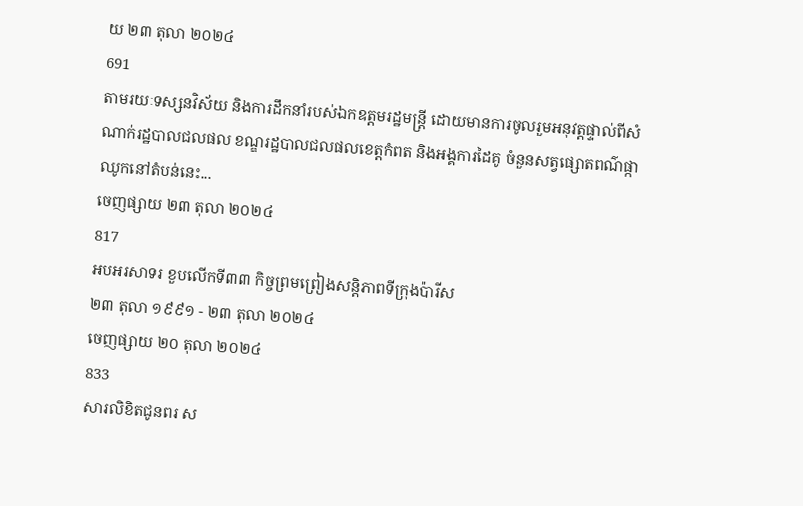យ ២៣ តុលា ២០២៤
691
តាមរយៈទស្សនវិស័យ និងការដឹកនាំរបស់ឯកឧត្តមរដ្ឋមន្ដ្រី ដោយមានការចូលរួមអនុវត្តផ្ទាល់ពីសំណាក់រដ្ឋបាលជលផល ខណ្ឌរដ្ឋបាលជលផលខេត្តកំពត និងអង្គការដៃគូ ចំនួនសត្វផ្សោតពណ៌ផ្កាឈូកនៅតំបន់នេះ...
ចេញផ្សាយ ២៣ តុលា ២០២៤
817
អបអរសាទរ ខួបលើកទី៣៣ កិច្ចព្រមព្រៀងសន្តិភាពទីក្រុងប៉ារីស
២៣ តុលា ១៩៩១ - ២៣ តុលា ២០២៤
ចេញផ្សាយ ២០ តុលា ២០២៤
833
សារលិខិតជូនពរ ស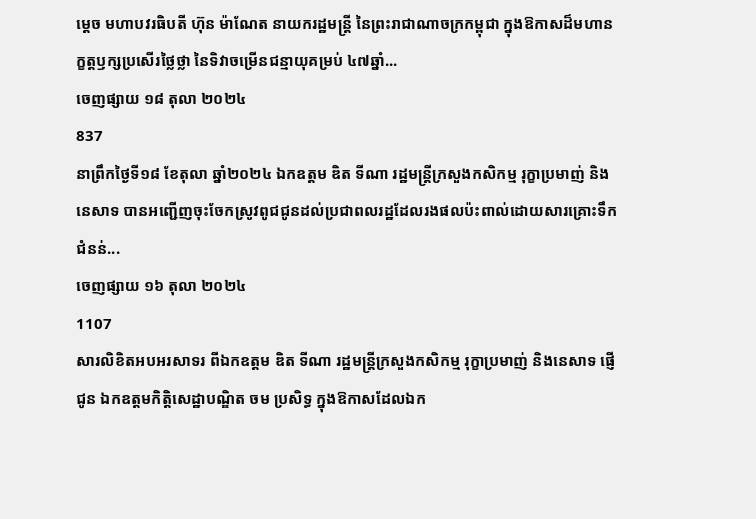ម្ដេច មហាបវរធិបតី ហ៊ុន ម៉ាណែត នាយករដ្ឋមន្ដ្រី នៃព្រះរាជាណាចក្រកម្ពុជា ក្នុងឱកាសដ៏មហានក្ខត្តឫក្សប្រសើរថ្លៃថ្លា នៃទិវាចម្រើនជន្មាយុគម្រប់ ៤៧ឆ្នាំ...
ចេញផ្សាយ ១៨ តុលា ២០២៤
837
នាព្រឹកថ្ងៃទី១៨ ខែតុលា ឆ្នាំ២០២៤ ឯកឧត្តម ឌិត ទីណា រដ្ឋមន្ដ្រីក្រសួងកសិកម្ម រុក្ខាប្រមាញ់ និងនេសាទ បានអញ្ជើញចុះចែកស្រូវពូជជូនដល់ប្រជាពលរដ្ឋដែលរងផលប៉ះពាល់ដោយសារគ្រោះទឹកជំនន់...
ចេញផ្សាយ ១៦ តុលា ២០២៤
1107
សារលិខិតអបអរសាទរ ពីឯកឧត្តម ឌិត ទីណា រដ្ឋមន្រ្តីក្រសួងកសិកម្ម រុក្ខាប្រមាញ់ និងនេសាទ ផ្ញើជូន ឯកឧត្តមកិត្តិសេដ្ឋាបណ្ឌិត ចម ប្រសិទ្ធ ក្នុងឱកាសដែលឯក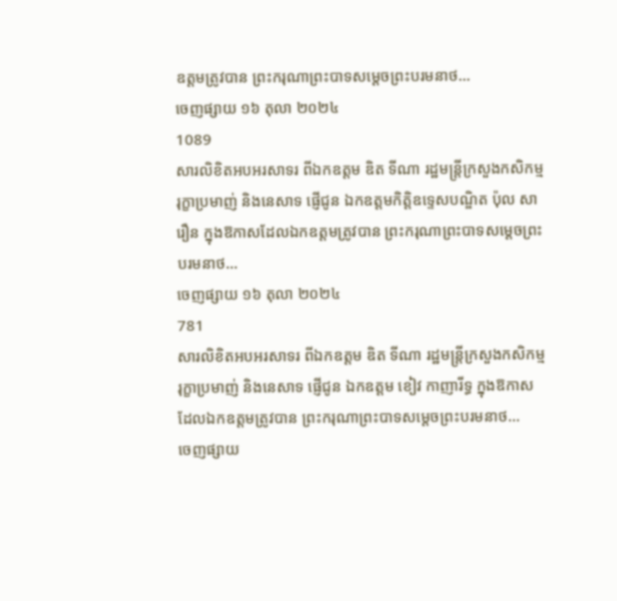ឧត្តមត្រូវបាន ព្រះករុណាព្រះបាទសម្តេចព្រះបរមនាថ...
ចេញផ្សាយ ១៦ តុលា ២០២៤
1089
សារលិខិតអបអរសាទរ ពីឯកឧត្តម ឌិត ទីណា រដ្ឋមន្រ្តីក្រសួងកសិកម្ម រុក្ខាប្រមាញ់ និងនេសាទ ផ្ញើជូន ឯកឧត្តមកិត្តិឧទ្ទេសបណ្ឌិត ប៉ុល សារឿន ក្នុងឱកាសដែលឯកឧត្តមត្រូវបាន ព្រះករុណាព្រះបាទសម្តេចព្រះបរមនាថ...
ចេញផ្សាយ ១៦ តុលា ២០២៤
781
សារលិខិតអបអរសាទរ ពីឯកឧត្តម ឌិត ទីណា រដ្ឋមន្រ្តីក្រសួងកសិកម្ម រុក្ខាប្រមាញ់ និងនេសាទ ផ្ញើជូន ឯកឧត្តម ខៀវ កាញារីទ្ធ ក្នុងឱកាសដែលឯកឧត្តមត្រូវបាន ព្រះករុណាព្រះបាទសម្តេចព្រះបរមនាថ...
ចេញផ្សាយ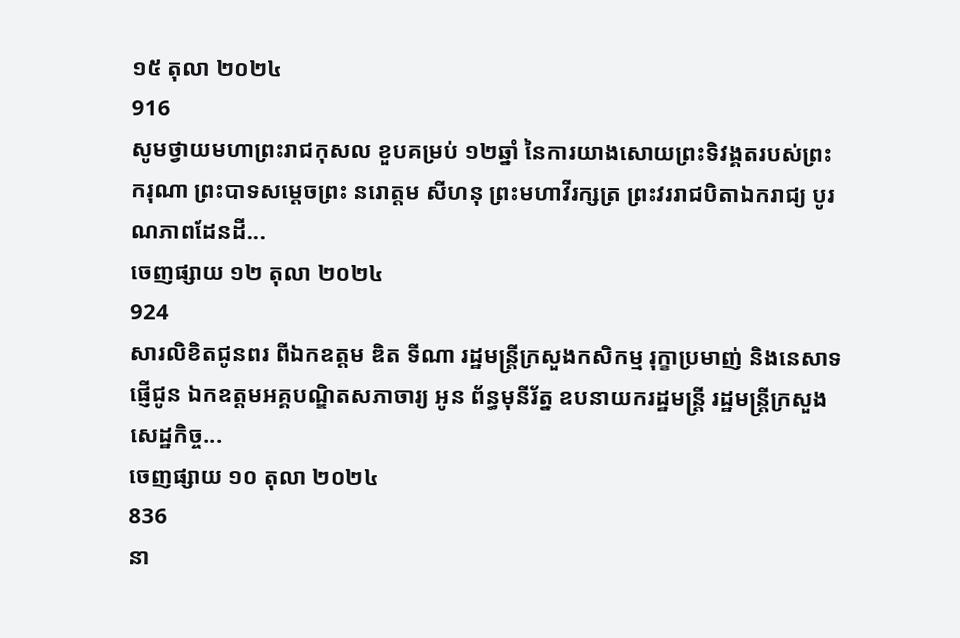១៥ តុលា ២០២៤
916
សូមថ្វាយមហាព្រះរាជកុសល ខួបគម្រប់ ១២ឆ្នាំ នៃការយាងសោយព្រះទិវង្គតរបស់ព្រះករុណា ព្រះបាទសម្តេចព្រះ នរោត្តម សីហនុ ព្រះមហាវីរក្សត្រ ព្រះវររាជបិតាឯករាជ្យ បូរណភាពដែនដី...
ចេញផ្សាយ ១២ តុលា ២០២៤
924
សារលិខិតជូនពរ ពីឯកឧត្តម ឌិត ទីណា រដ្ឋមន្រ្តីក្រសួងកសិកម្ម រុក្ខាប្រមាញ់ និងនេសាទ ផ្ញើជូន ឯកឧត្តមអគ្គបណ្ឌិតសភាចារ្យ អូន ព័ន្ធមុនីរ័ត្ន ឧបនាយករដ្ឋមន្ត្រី រដ្ឋមន្ត្រីក្រសួងសេដ្ឋកិច្ច...
ចេញផ្សាយ ១០ តុលា ២០២៤
836
នា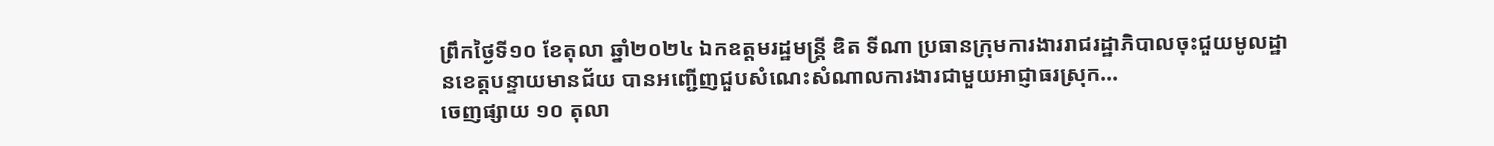ព្រឹកថ្ងៃទី១០ ខែតុលា ឆ្នាំ២០២៤ ឯកឧត្តមរដ្ឋមន្ដ្រី ឌិត ទីណា ប្រធានក្រុមការងាររាជរដ្ឋាភិបាលចុះជួយមូលដ្ឋានខេត្តបន្ទាយមានជ័យ បានអញ្ជេីញជួបសំណេះសំណាលការងារជាមួយអាជ្ញាធរស្រុក...
ចេញផ្សាយ ១០ តុលា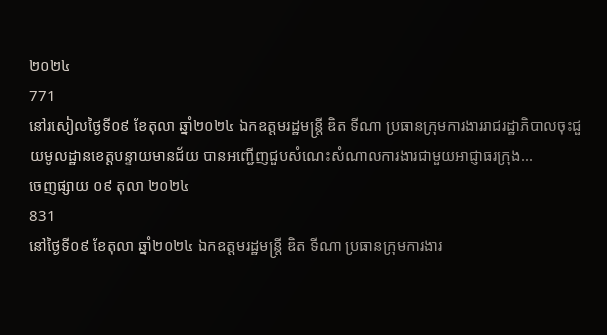២០២៤
771
នៅរសៀលថ្ងៃទី០៩ ខែតុលា ឆ្នាំ២០២៤ ឯកឧត្តមរដ្ឋមន្ដ្រី ឌិត ទីណា ប្រធានក្រុមការងាររាជរដ្ឋាភិបាលចុះជួយមូលដ្ឋានខេត្តបន្ទាយមានជ័យ បានអញ្ជើញជួបសំណេះសំណាលការងារជាមួយអាជ្ញាធរក្រុង...
ចេញផ្សាយ ០៩ តុលា ២០២៤
831
នៅថ្ងៃទី០៩ ខែតុលា ឆ្នាំ២០២៤ ឯកឧត្តមរដ្ឋមន្ដ្រី ឌិត ទីណា ប្រធានក្រុមការងារ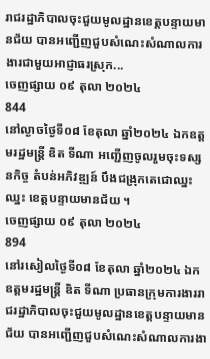រាជរដ្ឋាភិបាលចុះជួយមូលដ្ឋានខេត្តបន្ទាយមានជ័យ បានអញ្ជើញជួបសំណេះសំណាលការងារជាមួយអាជ្ញាធរស្រុក...
ចេញផ្សាយ ០៩ តុលា ២០២៤
844
នៅល្ងាចថ្ងៃទី០៨ ខែតុលា ឆ្នាំ២០២៤ ឯកឧត្តមរដ្ឋមន្ដ្រី ឌិត ទីណា អញ្ជេីញចូលរួមចុះទស្សនកិច្ច តំបន់អភិវឌ្ឍន៍ បឹងជង្រុកតេជោឈ្នះឈ្នះ ខេត្តបន្ទាយមានជ័យ ។
ចេញផ្សាយ ០៩ តុលា ២០២៤
894
នៅរសៀលថ្ងៃទី០៨ ខែតុលា ឆ្នាំ២០២៤ ឯកឧត្តមរដ្ឋមន្ដ្រី ឌិត ទីណា ប្រធានក្រុមការងាររាជរដ្ឋាភិបាលចុះជួយមូលដ្ឋានខេត្តបន្ទាយមានជ័យ បានអញ្ជេីញជួបសំណេះសំណាលការងា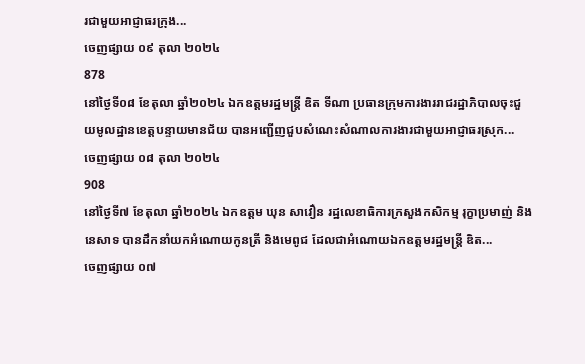រជាមួយអាជ្ញាធរក្រុង...
ចេញផ្សាយ ០៩ តុលា ២០២៤
878
នៅថ្ងៃទី០៨ ខែតុលា ឆ្នាំ២០២៤ ឯកឧត្តមរដ្ឋមន្ដ្រី ឌិត ទីណា ប្រធានក្រុមការងាររាជរដ្ឋាភិបាលចុះជួយមូលដ្ឋានខេត្តបន្ទាយមានជ័យ បានអញ្ជើញជួបសំណេះសំណាលការងារជាមួយអាជ្ញាធរស្រុក...
ចេញផ្សាយ ០៨ តុលា ២០២៤
908
នៅថ្ងៃទី៧ ខែតុលា ឆ្នាំ២០២៤ ឯកឧត្តម ឃុន សាវឿន រដ្ឋលេខាធិការក្រសួងកសិកម្ម រុក្ខាប្រមាញ់ និងនេសាទ បានដឹកនាំយកអំណោយកូនត្រី និងមេពូជ ដែលជាអំណោយឯកឧត្ដមរដ្ឋមន្ត្រី ឌិត...
ចេញផ្សាយ ០៧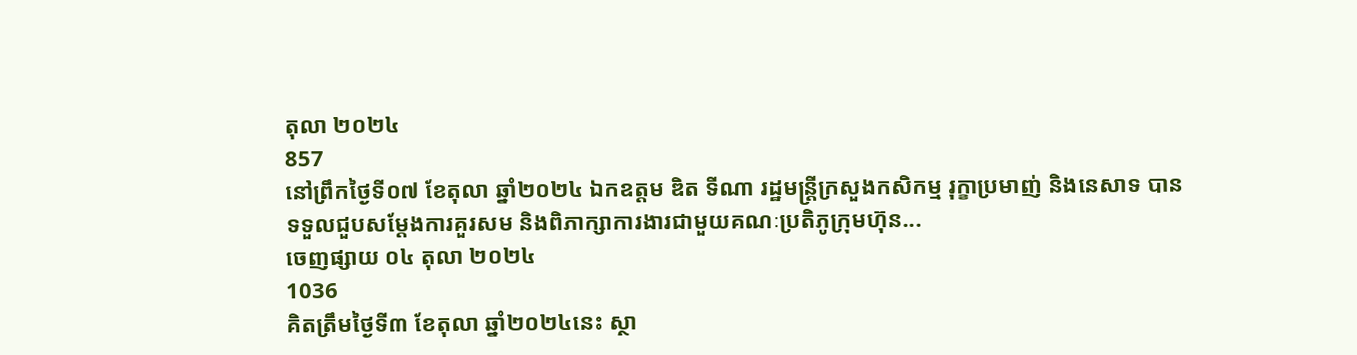តុលា ២០២៤
857
នៅព្រឹកថ្ងៃទី០៧ ខែតុលា ឆ្នាំ២០២៤ ឯកឧត្តម ឌិត ទីណា រដ្ឋមន្ត្រីក្រសួងកសិកម្ម រុក្ខាប្រមាញ់ និងនេសាទ បានទទួលជួបសម្តែងការគួរសម និងពិភាក្សាការងារជាមួយគណៈប្រតិភូក្រុមហ៊ុន...
ចេញផ្សាយ ០៤ តុលា ២០២៤
1036
គិតត្រឹមថ្ងៃទី៣ ខែតុលា ឆ្នាំ២០២៤នេះ ស្ថា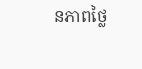នភាពថ្លៃ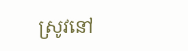ស្រូវនៅ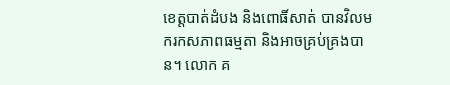ខេត្តបាត់ដំបង និងពោធិ៍សាត់ បានវិលមករកសភាពធម្មតា និងអាចគ្រប់គ្រងបាន។ លោក គ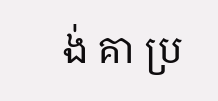ង់ គា ប្រ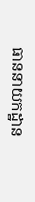ធាននាយកដ្ឋាន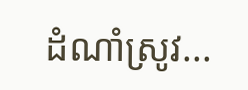ដំណាំស្រូវ...